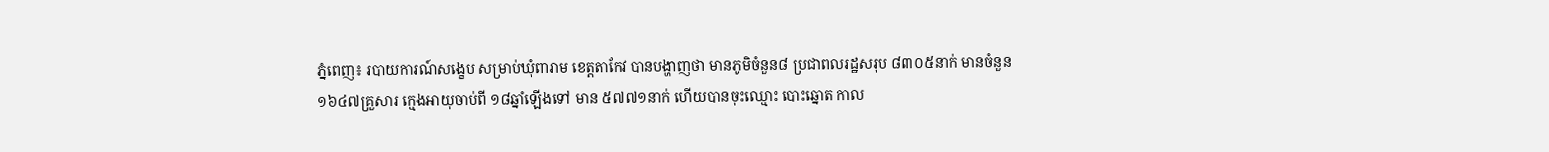ភ្នំពេញ៖ របាយការណ៍សង្ខេប សម្រាប់ឃុំពារាម ខេត្តតាកែវ បានបង្ហាញថា មានភូមិចំនួន៨ ប្រជាពលរដ្ឋសរុប ៨៣០៥នាក់ មានចំនួន ១៦៤៧គ្រួសារ ក្មេងអាយុចាប់ពី ១៨ឆ្នាំឡើងទៅ មាន ៥៧៧១នាក់ ហើយបានចុះឈ្មោះ បោះឆ្នោត កាល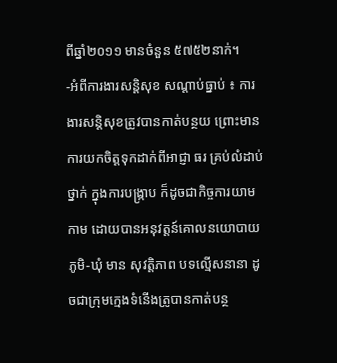ពីឆ្នាំ២០១១ មានចំនួន ៥៧៥២នាក់។
-អំពីការងារសន្ដិសុខ សណ្ដាប់ធ្នាប់ ៖ ការងារសន្ដិសុខត្រូវបានកាត់បន្ថយ ព្រោះមានការយកចិត្តទុកដាក់ពីអាជ្ញា ធរ គ្រប់លំដាប់ថ្នាក់ ក្នុងការបង្រ្កាប ក៏ដូចជាកិច្ចការយាមកាម ដោយបានអនុវត្តន៍គោលនយោបាយភូមិ-ឃុំ មាន សុវត្តិភាព បទល្មើសនានា ដូចជាក្រុមក្មេងទំនើងត្រូបានកាត់បន្ថ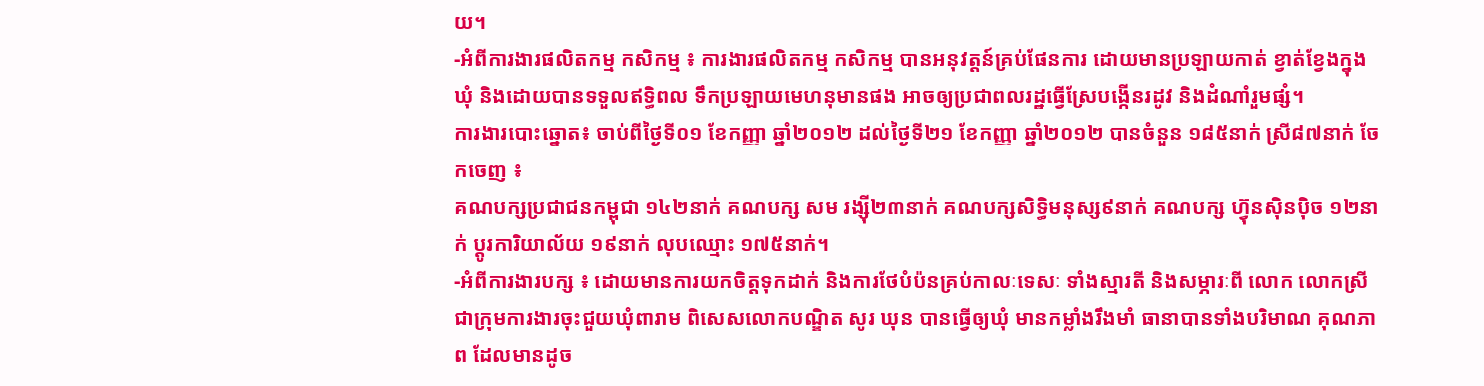យ។
-អំពីការងារផលិតកម្ម កសិកម្ម ៖ ការងារផលិតកម្ម កសិកម្ម បានអនុវត្តន៍គ្រប់ផែនការ ដោយមានប្រឡាយកាត់ ខ្វាត់ខ្វែងក្នុងឃុំ និងដោយបានទទួលឥទ្ធិពល ទឹកប្រឡាយមេហនុមានផង អាចឲ្យប្រជាពលរដ្ឋធ្វើស្រែបង្កើនរដូវ និងដំណាំរួមផ្សំ។
ការងារបោះឆ្នោត៖ ចាប់ពីថ្ងៃទី០១ ខែកញ្ញា ឆ្នាំ២០១២ ដល់ថ្ងៃទី២១ ខែកញ្ញា ឆ្នាំ២០១២ បានចំនួន ១៨៥នាក់ ស្រី៨៧នាក់ ចែកចេញ ៖
គណបក្សប្រជាជនកម្ពុជា ១៤២នាក់ គណបក្ស សម រង្ស៊ី២៣នាក់ គណបក្សសិទ្ធិមនុស្ស៩នាក់ គណបក្ស ហ៊្វុនស៊ិនប៉ិច ១២នាក់ ប្តូរការិយាល័យ ១៩នាក់ លុបឈ្មោះ ១៧៥នាក់។
-អំពីការងារបក្ស ៖ ដោយមានការយកចិត្តទុកដាក់ និងការថែបំប៉នគ្រប់កាលៈទេសៈ ទាំងស្មារតី និងសម្ភារៈពី លោក លោកស្រី ជាក្រុមការងារចុះជួយឃុំពារាម ពិសេសលោកបណ្ឌិត សូរ ឃុន បានធ្វើឲ្យឃុំ មានកម្លាំងរឹងមាំ ធានាបានទាំងបរិមាណ គុណភាព ដែលមានដូច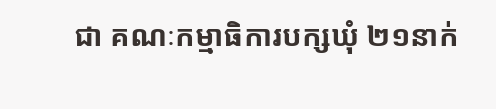ជា គណៈកម្មាធិការបក្សឃុំ ២១នាក់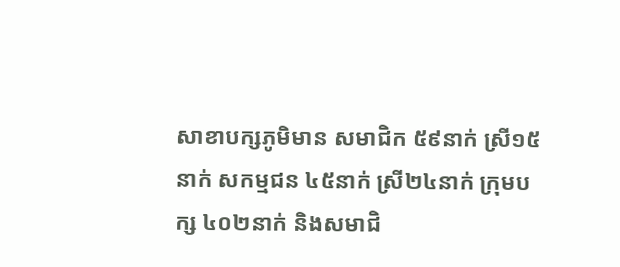សាខាបក្សភូមិមាន សមាជិក ៥៩នាក់ ស្រី១៥នាក់ សកម្មជន ៤៥នាក់ ស្រី២៤នាក់ ក្រុមបក្ស ៤០២នាក់ និងសមាជិ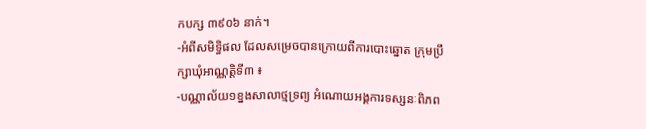កបក្ស ៣៩០៦ នាក់។
-អំពីសមិទ្ធិផល ដែលសម្រេចបានក្រោយពីការបោះឆ្នោត ក្រុមប្រឹក្សាឃុំអាណ្ណត្តិទី៣ ៖
-បណ្ណាល័យ១ខ្នងសាលាថ្មទ្រព្យ អំណោយអង្គការទស្សនៈពិភព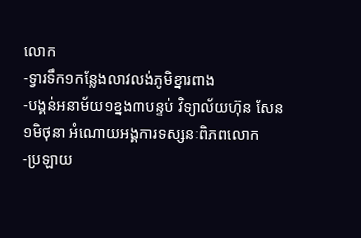លោក
-ទ្វារទឹក១កន្លែងលាវលង់ភូមិខ្នារពាង
-បង្គន់អនាម័យ១ខ្នង៣បន្ទប់ វិទ្យាល័យហ៊ុន សែន ១មិថុនា អំណោយអង្គការទស្សនៈពិភពលោក
-ប្រឡាយ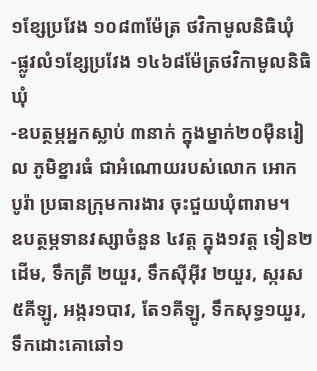១ខ្សែប្រវែង ១០៨៣ម៉ែត្រ ថវិកាមូលនិធិឃុំ
-ផ្លូវលំ១ខ្សែប្រវែង ១៤៦៨ម៉ែត្រថវិកាមូលនិធិឃុំ
-ឧបត្ថម្ភអ្នកស្លាប់ ៣នាក់ ក្នុងម្នាក់២០ម៉ឺនរៀល ភូមិខ្នារធំ ជាអំណោយរបស់លោក អោក បូរ៉ា ប្រធានក្រុមការងារ ចុះជួយឃុំពារាម។
ឧបត្ថម្ភទានវស្សាចំនួន ៤វត្ត ក្នុង១វត្ត ទៀន២ដើម, ទឹកត្រី ២យួរ, ទឹកស៊ីអ៊ីវ ២យួរ, ស្ករស៥គីឡូ, អង្ករ១បាវ, តែ១គីឡូ, ទឹកសុទ្ធ១យួរ, ទឹកដោះគោឆៅ១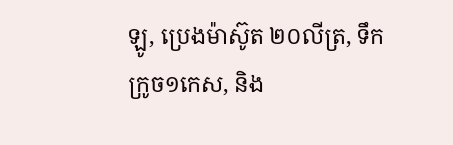ឡូ, ប្រេងម៉ាស៊ូត ២០លីត្រ, ទឹកក្រូច១កេស, និង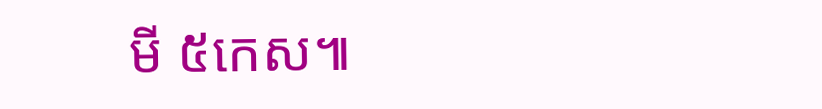មី ៥កេស៕